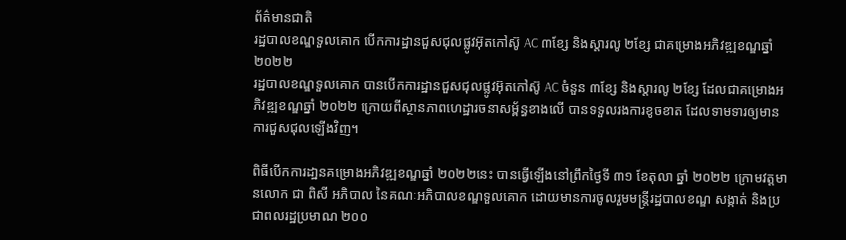ព័ត៌មានជាតិ
រដ្ឋបាលខណ្ឌទួលគោក បើកការដ្ឋានជួសជុលផ្លូវអ៊ុតកៅស៊ូ AC ៣ខ្សែ និងស្តារលូ ២ខ្សែ ជាគម្រោងអភិវឌ្ឍខណ្ឌឆ្នាំ ២០២២
រដ្ឋបាលខណ្ឌទួលគោក បានបើកការដ្ឋានជួសជុលផ្លូវអ៊ុតកៅស៊ូ AC ចំនួន ៣ខ្សែ និងស្តារលូ ២ខ្សែ ដែលជាគម្រោងអភិវឌ្ឍខណ្ឌឆ្នាំ ២០២២ ក្រោយពីស្ថានភាពហេដ្ឋារចនាសម្ព័ន្ធខាងលើ បានទទួលរងការខូចខាត ដែលទាមទារឲ្យមានការជួសជុលឡើងវិញ។

ពិធីបើកការដា្ឋនគម្រោងអភិវឌ្ឍខណ្ឌឆ្នាំ ២០២២នេះ បានធ្វើឡើងនៅព្រឹកថ្ងៃទី ៣១ ខែតុលា ឆ្នាំ ២០២២ ក្រោមវត្តមានលោក ជា ពិសី អភិបាល នៃគណៈអភិបាលខណ្ឌទួលគោក ដោយមានការចូលរួមមន្ត្រីរដ្ឋបាលខណ្ឌ សង្កាត់ និងប្រជាពលរដ្ឋប្រមាណ ២០០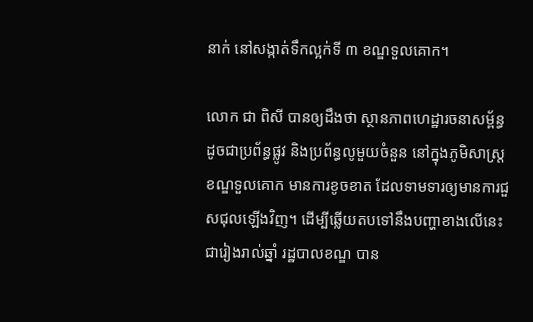នាក់ នៅសង្កាត់ទឹកល្អក់ទី ៣ ខណ្ឌទួលគោក។

លោក ជា ពិសី បានឲ្យដឹងថា ស្ថានភាពហេដ្ឋារចនាសម្ព័ន្ធ ដូចជាប្រព័ន្ធផ្លូវ និងប្រព័ន្ធលូមួយចំនួន នៅក្នុងភូមិសាស្ត្រខណ្ឌទួលគោក មានការខូចខាត ដែលទាមទារឲ្យមានការជួសជុលឡើងវិញ។ ដើម្បីឆ្លើយតបទៅនឹងបញ្ហាខាងលើនេះ ជារៀងរាល់ឆ្នាំ រដ្ឋបាលខណ្ឌ បាន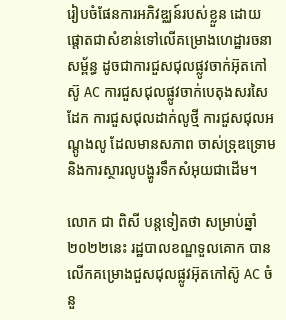រៀបចំផែនការអភិវឌ្ឈន៍របស់ខ្លួន ដោយផ្តោតជាសំខាន់ទៅលើគម្រោងហេដ្ឋារចនាសម្ព័ន្ធ ដូចជាការជួសជុលផ្លូវចាក់អ៊ុតកៅស៊ូ AC ការជួសជុលផ្លូវចាក់បេតុងសរសៃដែក ការជួសជុលដាក់លូថ្មី ការជួសជុលអណ្តូងលូ ដែលមានសភាព ចាស់ទ្រុឌទ្រោម និងការស្ថារលូបង្ហូរទឹកសំអុយជាដើម។

លោក ជា ពិសី បន្តទៀតថា សម្រាប់ឆ្នាំ ២០២២នេះ រដ្ឋបាលខណ្ឌទួលគោក បានលើកគម្រោងជួសជុលផ្លូវអ៊ុតកៅស៊ូ AC ចំនួ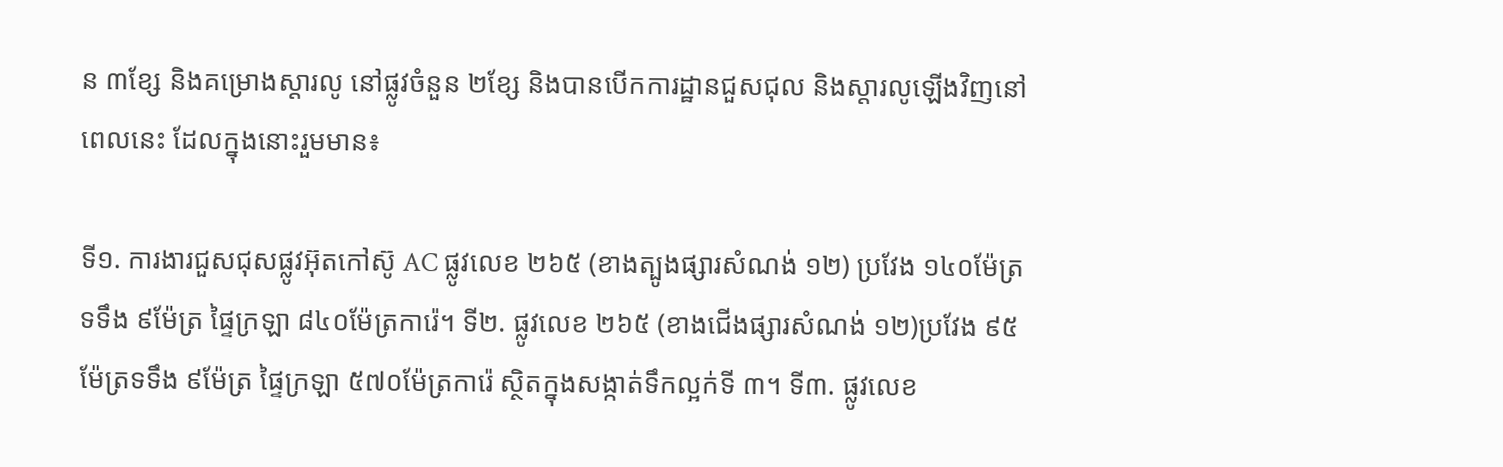ន ៣ខ្សែ និងគម្រោងស្តារលូ នៅផ្លូវចំនួន ២ខ្សែ និងបានបើកការដ្ឋានជួសជុល និងស្តារលូឡើងវិញនៅពេលនេះ ដែលក្នុងនោះរួមមាន៖

ទី១. ការងារជួសជុសផ្លូវអ៊ុតកៅស៊ូ AC ផ្លូវលេខ ២៦៥ (ខាងត្បូងផ្សារសំណង់ ១២) ប្រវែង ១៤០ម៉ែត្រ ទទឹង ៩ម៉ែត្រ ផ្ទៃក្រឡា ៨៤០ម៉ែត្រការ៉េ។ ទី២. ផ្លូវលេខ ២៦៥ (ខាងជើងផ្សារសំណង់ ១២)ប្រវែង ៩៥ ម៉ែត្រទទឹង ៩ម៉ែត្រ ផ្ទៃក្រឡា ៥៧០ម៉ែត្រការ៉េ ស្ថិតក្នុងសង្កាត់ទឹកល្អក់ទី ៣។ ទី៣. ផ្លូវលេខ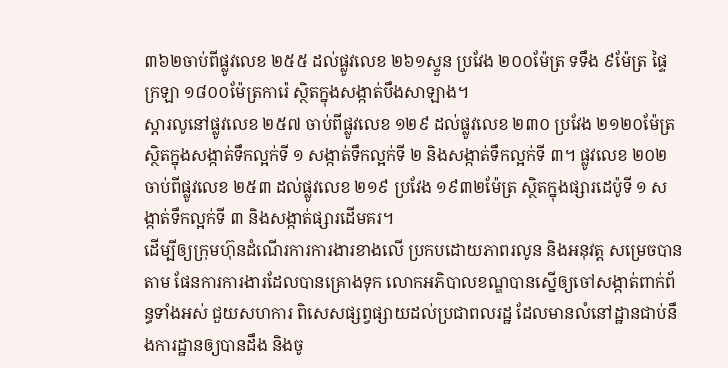៣៦២ចាប់ពីផ្លូវលេខ ២៥៥ ដល់ផ្លូវលេខ ២៦១ស្ទួន ប្រវែង ២០០ម៉ែត្រ ទទឹង ៩ម៉ែត្រ ផ្ទៃក្រឡា ១៨០០ម៉ែត្រការ៉េ ស្ថិតក្នុងសង្កាត់បឹងសាឡាង។
ស្តារលូនៅផ្លូវលេខ ២៥៧ ចាប់ពីផ្លូវលេខ ១២៩ ដល់ផ្លូវលេខ ២៣០ ប្រវែង ២១២០ម៉ែត្រ ស្ថិតក្នុងសង្កាត់ទឹកល្អក់ទី ១ សង្កាត់ទឹកល្អក់ទី ២ និងសង្កាត់ទឹកល្អក់ទី ៣។ ផ្លូវលេខ ២០២ ចាប់ពីផ្លូវលេខ ២៥៣ ដល់ផ្លូវលេខ ២១៩ ប្រវែង ១៩៣២ម៉ែត្រ ស្ថិតក្នុងផ្សារដេប៉ូទី ១ សង្កាត់ទឹកល្អក់ទី ៣ និងសង្កាត់ផ្សារដើមគរ។
ដើម្បីឲ្យក្រុមហ៊ុនដំណើរការការងារខាងលើ ប្រកបដោយភាពរលូន និងអនុវត្ត សម្រេចបានតាម ផែនការការងារដែលបានគ្រោងទុក លោកអភិបាលខណ្ឌបានស្នើឲ្យចៅសង្កាត់ពាក់ព័ន្ធទាំងអស់ ជួយសហការ ពិសេសផ្សព្វផ្សាយដល់ប្រជាពលរដ្ឋ ដែលមានលំនៅដ្ឋានជាប់នឹងការដ្ឋានឲ្យបានដឹង និងចូ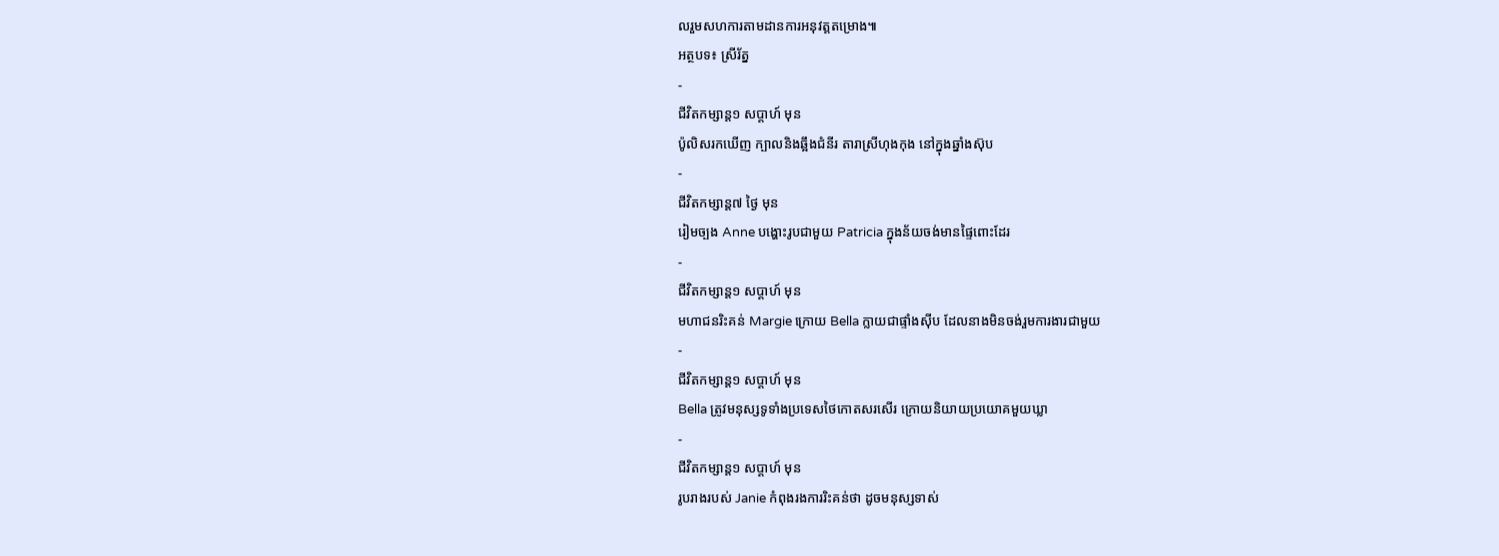លរួមសហការតាមដានការអនុវត្តតម្រោង៕
អត្ថបទ៖ ស្រីរ័ត្ន
-
ជីវិតកម្សាន្ដ១ សប្តាហ៍ មុន
ប៉ូលិសរកឃើញ ក្បាលនិងឆ្អឹងជំនីរ តារាស្រីហុងកុង នៅក្នុងឆ្នាំងស៊ុប
-
ជីវិតកម្សាន្ដ៧ ថ្ងៃ មុន
រៀមច្បង Anne បង្ហោះរូបជាមួយ Patricia ក្នុងន័យចង់មានផ្ទៃពោះដែរ
-
ជីវិតកម្សាន្ដ១ សប្តាហ៍ មុន
មហាជនរិះគន់ Margie ក្រោយ Bella ក្លាយជាផ្ទាំងស៊ីប ដែលនាងមិនចង់រួមការងារជាមួយ
-
ជីវិតកម្សាន្ដ១ សប្តាហ៍ មុន
Bella ត្រូវមនុស្សទូទាំងប្រទេសថៃកោតសរសើរ ក្រោយនិយាយប្រយោគមួយឃ្លា
-
ជីវិតកម្សាន្ដ១ សប្តាហ៍ មុន
រូបរាងរបស់ Janie កំពុងរងការរិះគន់ថា ដូចមនុស្សទាស់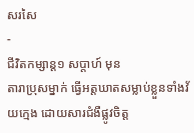សរសៃ
-
ជីវិតកម្សាន្ដ១ សប្តាហ៍ មុន
តារាប្រុសម្នាក់ ធ្វើអត្តឃាតសម្លាប់ខ្លួនទាំងវ័យក្មេង ដោយសារជំងឺផ្លូវចិត្ត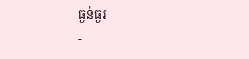ធ្ងន់ធ្ងរ
-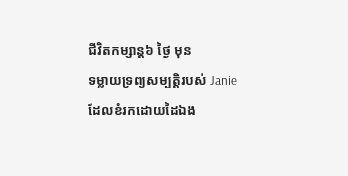ជីវិតកម្សាន្ដ៦ ថ្ងៃ មុន
ទម្លាយទ្រព្យសម្បត្តិរបស់ Janie ដែលខំរកដោយដៃឯង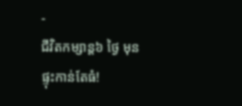-
ជីវិតកម្សាន្ដ៦ ថ្ងៃ មុន
ផ្ទុះកាន់តែធំ!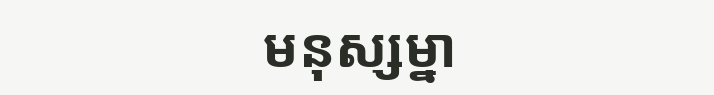មនុស្សម្នា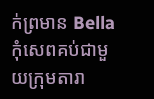ក់ព្រមាន Bella កុំសេពគប់ជាមួយក្រុមតារា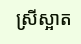ស្រីស្អាត